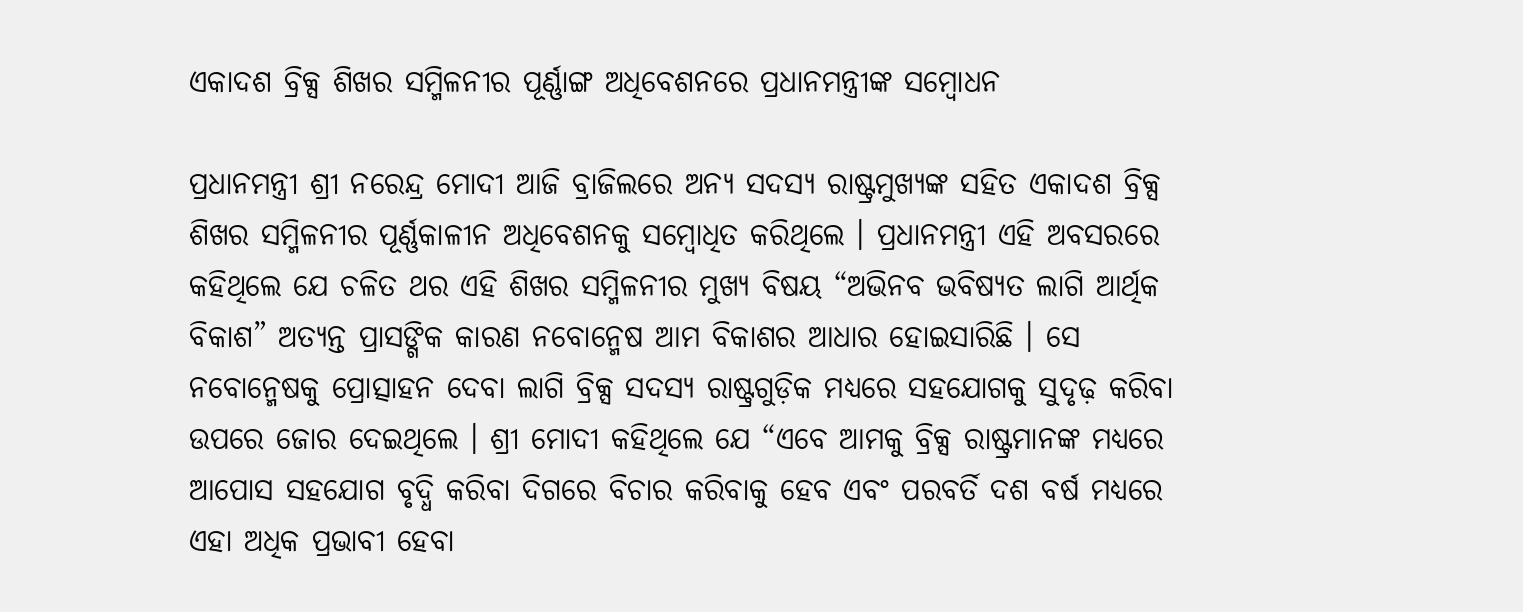ଏକାଦଶ ବ୍ରିକ୍ସ ଶିଖର ସମ୍ମିଳନୀର ପୂର୍ଣ୍ଣାଙ୍ଗ ଅଧିବେଶନରେ ପ୍ରଧାନମନ୍ତ୍ରୀଙ୍କ ସମ୍ବୋଧନ

ପ୍ରଧାନମନ୍ତ୍ରୀ ଶ୍ରୀ ନରେନ୍ଦ୍ର ମୋଦୀ ଆଜି ବ୍ରାଜିଲରେ ଅନ୍ୟ ସଦସ୍ୟ ରାଷ୍ଟ୍ରମୁଖ୍ୟଙ୍କ ସହିତ ଏକାଦଶ ବ୍ରିକ୍ସ ଶିଖର ସମ୍ମିଳନୀର ପୂର୍ଣ୍ଣକାଳୀନ ଅଧିବେଶନକୁ ସମ୍ବୋଧିତ କରିଥିଲେ । ପ୍ରଧାନମନ୍ତ୍ରୀ ଏହି ଅବସରରେ କହିଥିଲେ ଯେ ଚଳିତ ଥର ଏହି ଶିଖର ସମ୍ମିଳନୀର ମୁଖ୍ୟ ବିଷୟ “ଅଭିନବ ଭବିଷ୍ୟତ ଲାଗି ଆର୍ଥିକ ବିକାଶ” ଅତ୍ୟନ୍ତ ପ୍ରାସଙ୍ଗିକ କାରଣ ନବୋନ୍ମେଷ ଆମ ବିକାଶର ଆଧାର ହୋଇସାରିଛି । ସେ ନବୋନ୍ମେଷକୁ ପ୍ରୋତ୍ସାହନ ଦେବା ଲାଗି ବ୍ରିକ୍ସ ସଦସ୍ୟ ରାଷ୍ଟ୍ରଗୁଡ଼ିକ ମଧ୍ୟରେ ସହଯୋଗକୁ ସୁଦୃଢ଼ କରିବା ଉପରେ ଜୋର ଦେଇଥିଲେ । ଶ୍ରୀ ମୋଦୀ କହିଥିଲେ ଯେ “ଏବେ ଆମକୁ ବ୍ରିକ୍ସ ରାଷ୍ଟ୍ରମାନଙ୍କ ମଧ୍ୟରେ ଆପୋସ ସହଯୋଗ ବୃଦ୍ଧି କରିବା ଦିଗରେ ବିଚାର କରିବାକୁ ହେବ ଏବଂ ପରବର୍ତି ଦଶ ବର୍ଷ ମଧ୍ୟରେ ଏହା ଅଧିକ ପ୍ରଭାବୀ ହେବା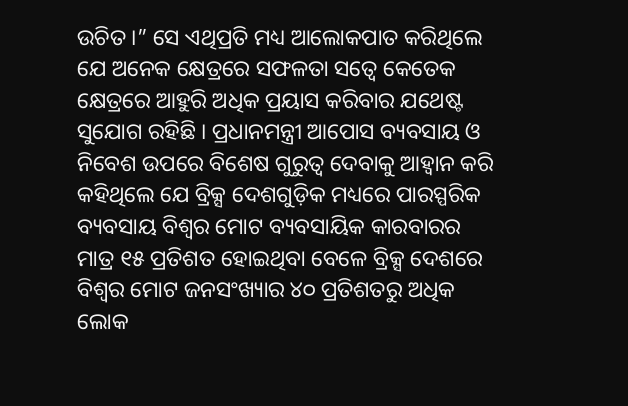ଉଚିତ ।” ସେ ଏଥିପ୍ରତି ମଧ୍ୟ ଆଲୋକପାତ କରିଥିଲେ ଯେ ଅନେକ କ୍ଷେତ୍ରରେ ସଫଳତା ସତ୍ୱେ କେତେକ କ୍ଷେତ୍ରରେ ଆହୁରି ଅଧିକ ପ୍ରୟାସ କରିବାର ଯଥେଷ୍ଟ ସୁଯୋଗ ରହିଛି । ପ୍ରଧାନମନ୍ତ୍ରୀ ଆପୋସ ବ୍ୟବସାୟ ଓ ନିବେଶ ଉପରେ ବିଶେଷ ଗୁରୁତ୍ୱ ଦେବାକୁ ଆହ୍ୱାନ କରି କହିଥିଲେ ଯେ ବ୍ରିକ୍ସ ଦେଶଗୁଡ଼ିକ ମଧ୍ୟରେ ପାରସ୍ପରିକ ବ୍ୟବସାୟ ବିଶ୍ୱର ମୋଟ ବ୍ୟବସାୟିକ କାରବାରର ମାତ୍ର ୧୫ ପ୍ରତିଶତ ହୋଇଥିବା ବେଳେ ବ୍ରିକ୍ସ ଦେଶରେ ବିଶ୍ୱର ମୋଟ ଜନସଂଖ୍ୟାର ୪୦ ପ୍ରତିଶତରୁ ଅଧିକ ଲୋକ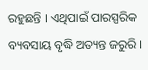ରହୁଛନ୍ତି । ଏଥିପାଇଁ ପାରସ୍ପରିକ ବ୍ୟବସାୟ ବୃଦ୍ଧି ଅତ୍ୟନ୍ତ ଜରୁରି ।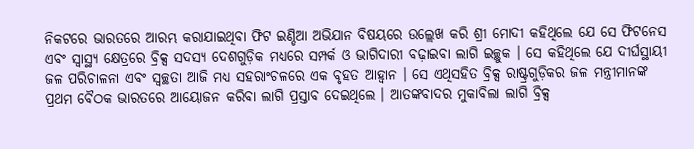ନିକଟରେ ଭାରତରେ ଆରମ୍ଭ କରାଯାଇଥିବା ଫିଟ ଇଣ୍ଡିଆ ଅଭିଯାନ ବିଷୟରେ ଉଲ୍ଲେଖ କରି ଶ୍ରୀ ମୋଦୀ କହିଥିଲେ ଯେ ସେ ଫିଟନେସ ଏବଂ ସ୍ୱାସ୍ଥ୍ୟ କ୍ଷେତ୍ରରେ ବ୍ରିକ୍ସ ସଦସ୍ୟ ଦେଶଗୁଡ଼ିକ ମଧ୍ୟରେ ସମ୍ପର୍କ ଓ ଭାଗିଦାରୀ ବଢ଼ାଇବା ଲାଗି ଇଚ୍ଛୁକ । ସେ କହିଥିଲେ ଯେ ଦୀର୍ଘସ୍ଥାୟୀ ଜଳ ପରିଚାଳନା ଏବଂ ସ୍ୱଚ୍ଛତା ଆଜି ମଧ୍ୟ ସହରାଂଚଳରେ ଏକ ବୃହତ ଆହ୍ୱାନ । ସେ ଏଥିସହିତ ବ୍ରିକ୍ସ ରାଷ୍ଟ୍ରଗୁଡ଼ିକର ଜଳ ମନ୍ତ୍ରୀମାନଙ୍କ ପ୍ରଥମ ବୈଠକ ଭାରତରେ ଆୟୋଜନ କରିବା ଲାଗି ପ୍ରସ୍ତାବ ଦେଇଥିଲେ । ଆତଙ୍କବାଦର ମୁକାବିଲା ଲାଗି ବ୍ରିକ୍ସ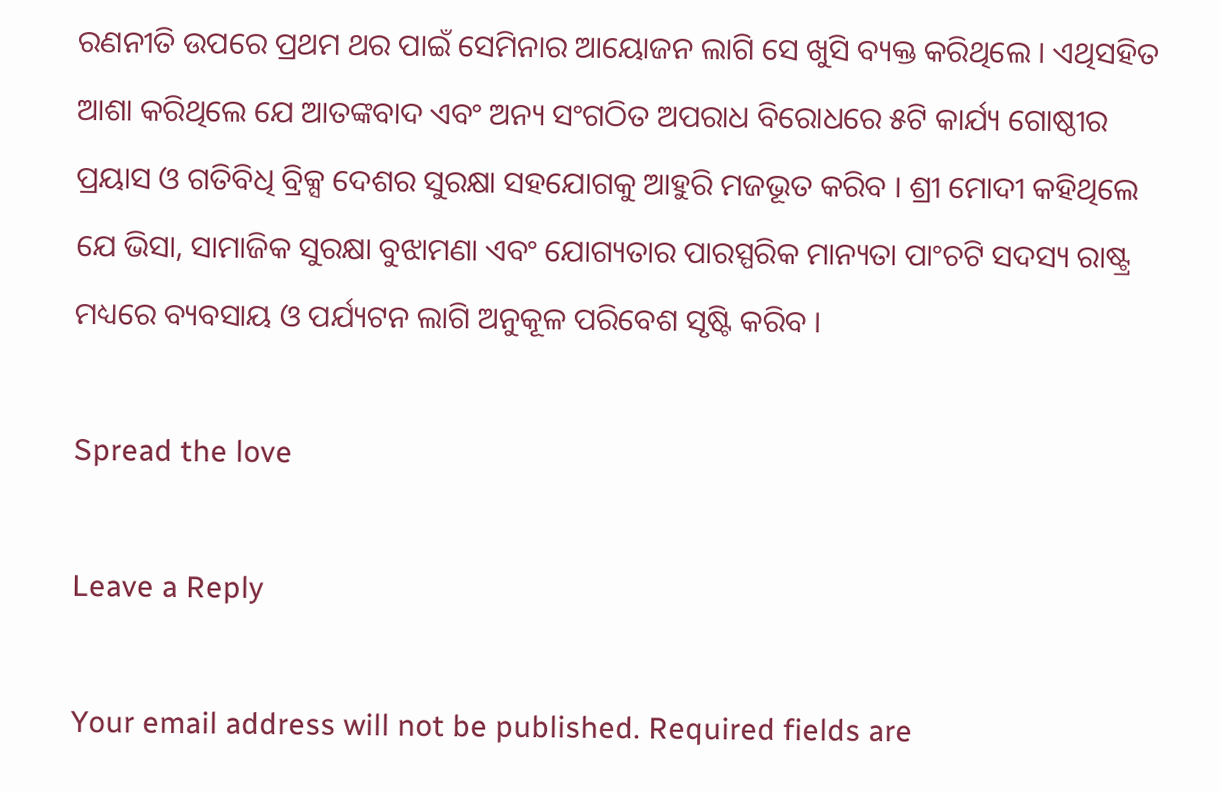ରଣନୀତି ଉପରେ ପ୍ରଥମ ଥର ପାଇଁ ସେମିନାର ଆୟୋଜନ ଲାଗି ସେ ଖୁସି ବ୍ୟକ୍ତ କରିଥିଲେ । ଏଥିସହିତ ଆଶା କରିଥିଲେ ଯେ ଆତଙ୍କବାଦ ଏବଂ ଅନ୍ୟ ସଂଗଠିତ ଅପରାଧ ବିରୋଧରେ ୫ଟି କାର୍ଯ୍ୟ ଗୋଷ୍ଠୀର ପ୍ରୟାସ ଓ ଗତିବିଧି ବ୍ରିକ୍ସ ଦେଶର ସୁରକ୍ଷା ସହଯୋଗକୁ ଆହୁରି ମଜଭୂତ କରିବ । ଶ୍ରୀ ମୋଦୀ କହିଥିଲେ ଯେ ଭିସା, ସାମାଜିକ ସୁରକ୍ଷା ବୁଝାମଣା ଏବଂ ଯୋଗ୍ୟତାର ପାରସ୍ପରିକ ମାନ୍ୟତା ପାଂଚଟି ସଦସ୍ୟ ରାଷ୍ଟ୍ର ମଧ୍ୟରେ ବ୍ୟବସାୟ ଓ ପର୍ଯ୍ୟଟନ ଲାଗି ଅନୁକୂଳ ପରିବେଶ ସୃଷ୍ଟି କରିବ ।

Spread the love

Leave a Reply

Your email address will not be published. Required fields are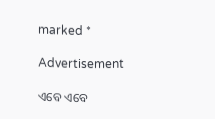marked *

Advertisement

ଏବେ ଏବେ